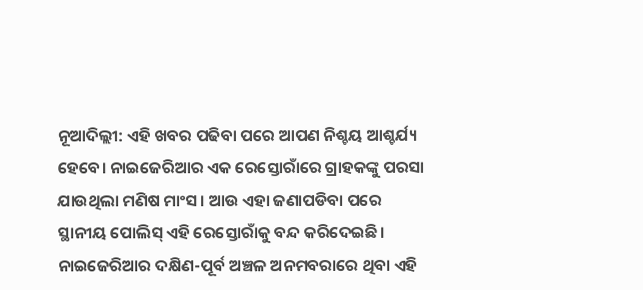ନୂଆଦିଲ୍ଲୀ: ଏହି ଖବର ପଢିବା ପରେ ଆପଣ ନିଶ୍ଚୟ ଆଶ୍ଚର୍ଯ୍ୟ ହେବେ। ନାଇଜେରିଆର ଏକ ରେସ୍ତୋରାଁରେ ଗ୍ରାହକଙ୍କୁ ପରସା ଯାଉଥିଲା ମଣିଷ ମାଂସ । ଆଉ ଏହା ଜଣାପଡିବା ପରେ ସ୍ଥାନୀୟ ପୋଲିସ୍ ଏହି ରେସ୍ତୋରାଁକୁ ବନ୍ଦ କରିଦେଇଛି।
ନାଇଜେରିଆର ଦକ୍ଷିଣ-ପୂର୍ବ ଅଞ୍ଚଳ ଅନମବରାରେ ଥିବା ଏହି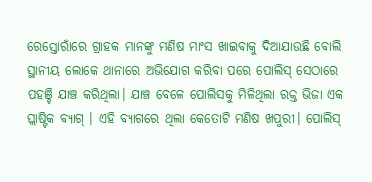ରେସ୍ତୋରାଁରେ ଗ୍ରାହକ ମାନଙ୍କୁ ମଣିଷ ମାଂସ ଖାଇବାକୁ ଦିଆଯାଉଛି ବୋଲି ସ୍ଥାନୀୟ ଲୋକେ ଥାନାରେ ଅଭିଯୋଗ କରିବା ପରେ ପୋଲିସ୍ ସେଠାରେ ପହଞ୍ଚି ଯାଞ୍ଚ କରିଥିଲା। ଯାଞ୍ଚ ବେଳେ ପୋଲିସକୁ ମିଳିଥିଲା ରକ୍ତ ଭିଜା ଏକ ପ୍ଲାଷ୍ଟିକ ବ୍ୟାଗ୍ । ଏହି ବ୍ୟାଗରେ ଥିଲା କେତୋଟି ମଣିଷ ଖପୁରୀ। ପୋଲିସ୍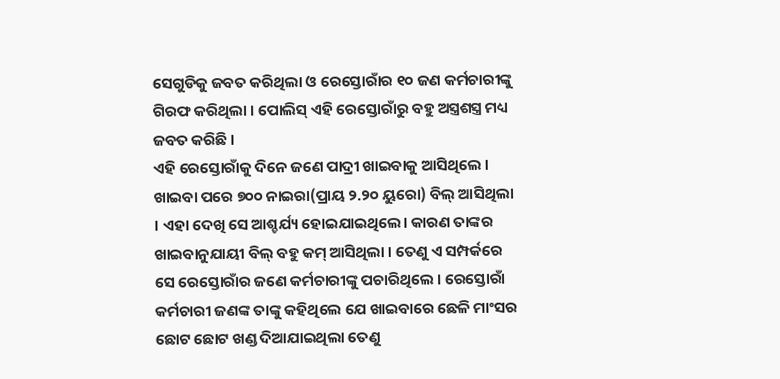ସେଗୁଡିକୁ ଜବତ କରିଥିଲା ଓ ରେସ୍ତୋରାଁର ୧୦ ଜଣ କର୍ମଚାରୀଙ୍କୁ ଗିରଫ କରିଥିଲା । ପୋଲିସ୍ ଏହି ରେସ୍ତୋରାଁରୁ ବହୁ ଅସ୍ତ୍ରଶସ୍ତ୍ର ମଧ୍ୟ ଜବତ କରିଛି ।
ଏହି ରେସ୍ତୋରାଁକୁ ଦିନେ ଜଣେ ପାଦ୍ରୀ ଖାଇବାକୁ ଆସିଥିଲେ । ଖାଇବା ପରେ ୭୦୦ ନାଇରା(ପ୍ରାୟ ୨.୨୦ ୟୁରୋ) ବିଲ୍ ଆସିଥିଲା । ଏହା ଦେଖି ସେ ଆଶ୍ଚର୍ଯ୍ୟ ହୋଇଯାଇଥିଲେ। କାରଣ ତାଙ୍କର ଖାଇବାନୁଯାୟୀ ବିଲ୍ ବହୁ କମ୍ ଆସିଥିଲା । ତେଣୁ ଏ ସମ୍ପର୍କରେ ସେ ରେସ୍ତୋରାଁର ଜଣେ କର୍ମଚାରୀଙ୍କୁ ପଚାରିଥିଲେ । ରେସ୍ତୋରାଁ କର୍ମଚାରୀ ଜଣଙ୍କ ତାଙ୍କୁ କହିଥିଲେ ଯେ ଖାଇବାରେ ଛେଳି ମାଂସର ଛୋଟ ଛୋଟ ଖଣ୍ଡ ଦିଆଯାଇଥିଲା ତେଣୁ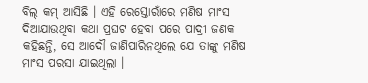ବିଲ୍ କମ୍ ଆସିଛି । ଏହି ରେସ୍ତୋରାଁରେ ମଣିଷ ମାଂସ ଦିଆଯାଉଥିବା କଥା ପ୍ରଘଟ ହେବା ପରେ ପାଦ୍ରୀ ଜଣକ କହିଛନ୍ତି, ସେ ଆଦୌ ଜାଣିପାରିନଥିଲେ ଯେ ତାଙ୍କୁ ମଣିଷ ମାଂସ ପରସା ଯାଇଥିଲା ।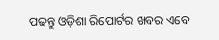ପଢନ୍ତୁ ଓଡ଼ିଶା ରିପୋର୍ଟର ଖବର ଏବେ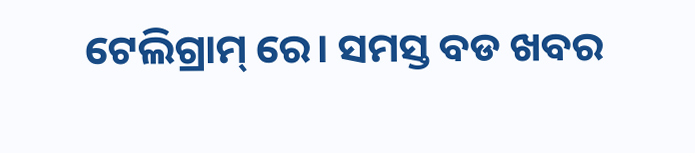ଟେଲିଗ୍ରାମ୍ ରେ। ସମସ୍ତ ବଡ ଖବର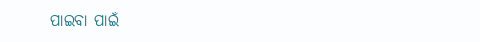ପାଇବା ପାଇଁ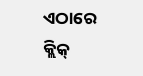ଏଠାରେ କ୍ଲିକ୍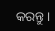କରନ୍ତୁ।